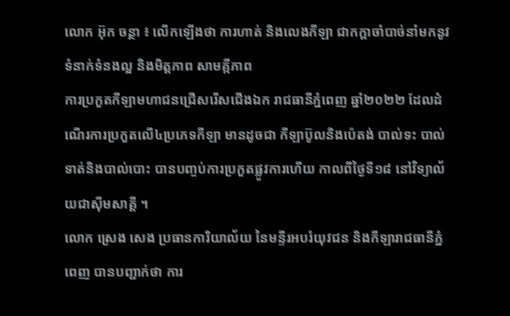លោក អ៊ុក ចន្ថា ៖ លើកឡើងថា ការហាត់ និងលេងកីឡា ជាកក្តាចាំបាច់នាំមកនូវ ទំនាក់ទំនងល្អ និងមិត្តភាព សាមគ្កីភាព
ការប្រកួតកីឡាមហាជនជ្រើសរើសជើងឯក រាជធានីភ្នំពេញ ឆ្នាំ២០២២ ដែលដំណើរការប្រកួតលើ៤ប្រភេទកីឡា មានដូចជា កីឡាប៊ូលនិងប៉េតង់ បាល់ទះ បាល់ទាត់និងបាល់បោះ បានបញ្ចប់ការប្រកួតផ្លូវការហើយ កាលពីថ្ងៃទី១៨ នៅវិទ្យាល័យជាស៊ីមសាគ្គី ។
លោក ស្រេង សេង ប្រធានការិយាល័យ នៃមន្ទីរអបរំយុវជន និងកីឡារាជធានីភ្នំពេញ បានបញ្ជាក់ថា ការ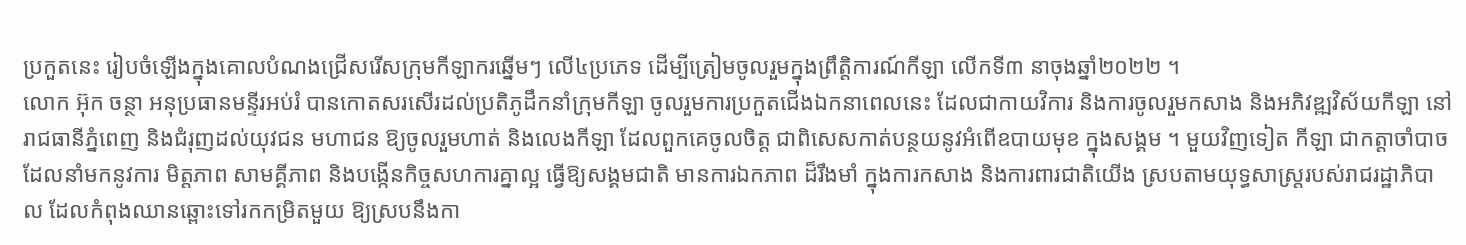ប្រកួតនេះ រៀបចំឡើងក្នុងគោលបំណងជ្រើសរើសក្រុមកីឡាករឆ្នើមៗ លើ៤ប្រភេទ ដើម្បីត្រៀមចូលរួមក្នុងព្រឹត្តិការណ៍កីឡា លើកទី៣ នាចុងឆ្នាំ២០២២ ។
លោក អ៊ុក ចន្ថា អនុប្រធានមន្ទីរអប់រំ បានកោតសរសើរដល់ប្រតិភូដឹកនាំក្រុមកីឡា ចូលរួមការប្រកួតជើងឯកនាពេលនេះ ដែលជាកាយវិការ និងការចូលរួមកសាង និងអភិវឌ្ឍវិស័យកីឡា នៅរាជធានីភ្នំពេញ និងជំរុញដល់យុវជន មហាជន ឱ្យចូលរួមហាត់ និងលេងកីឡា ដែលពួកគេចូលចិត្ត ជាពិសេសកាត់បន្ថយនូវអំពើឧបាយមុខ ក្នុងសង្គម ។ មួយវិញទៀត កីឡា ជាកត្តាចាំបាចដែលនាំមកនូវការ មិត្តភាព សាមគ្គីភាព និងបង្កើនកិច្ចសហការគ្នាល្អ ធ្វើឱ្យសង្គមជាតិ មានការឯកភាព ដ៏រឹងមាំ ក្នុងការកសាង និងការពារជាតិយើង ស្របតាមយុទ្ធសាស្ត្ររបស់រាជរដ្ឋាភិបាល ដែលកំពុងឈានឆ្ពោះទៅរកកម្រិតមួយ ឱ្យស្របនឹងកា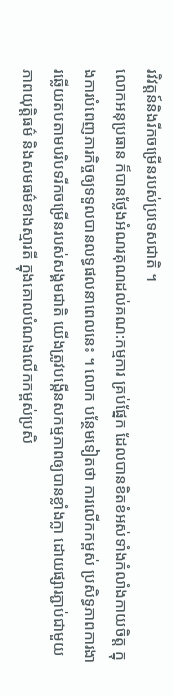រវិវត្តន៍និងរីកចម្រើនរបស់ប្រទេសជាតិ ។
លោកអនុប្រធាន ក៏បានថ្លែងអំណរគុណដល់គណ:កម្មការ គ្រប់ផ្នែក ដែលបានខិតខំអស់ទាំងកំលាំងកាយចិត្ត ក្នុងការបំពេញភារកិច្ចឲ្យទទួលបានលទ្ធផលនាពេលនេះ ។ លោក បន្ថែមទៀតថា ការលើកកម្ពស់ ប្រសិទ្ធភាពការងារឆ្លើយតបតាមបរិបទរីកចម្រើនរបស់សង្គមជាតិ យើងត្រូវបង្កើនសកម្មភាពឲ្យបានខ្លាំងក្លា ដោយផ្សារភ្ជាប់ជាមួយភាពយុត្តិធម៌ និងសមធម៌ខាងស្មារតី ក្នុងគោលបំណងលើកកម្ពស់ប្រសិ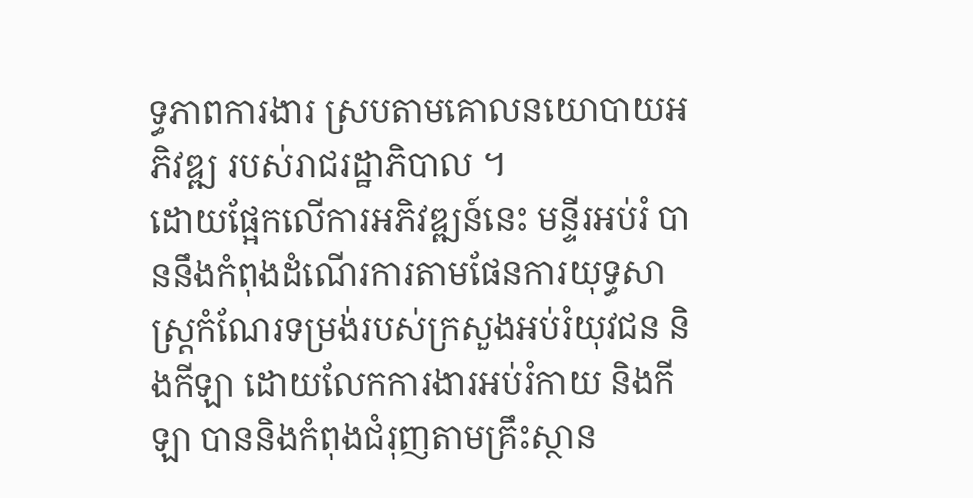ទ្ធភាពការងារ ស្របតាមគោលនយោបាយអភិវឌ្ឍ របស់រាជរដ្ឋាភិបាល ។
ដោយផ្អែកលើការអភិវឌ្ឍន៍នេះ មន្ទីរអប់រំ បាននឹងកំពុងដំណើរការតាមផែនការយុទ្ធសាស្ត្រកំណែរទម្រង់របស់ក្រសួងអប់រំយុវជន និងកីឡា ដោយលែកការងារអប់រំកាយ និងកីឡា បាននិងកំពុងជំរុញតាមគ្រឹះស្ថាន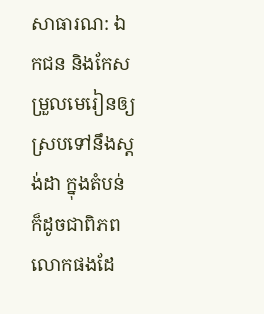សាធារណ: ឯកជន និងកែសម្រួលមេរៀនឲ្យស្របទៅនឹងស្តង់ដា ក្នុងតំបន់ ក៏ដូចជាពិភពលោកផងដែ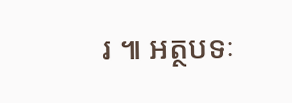រ ៕ អត្ថបទៈ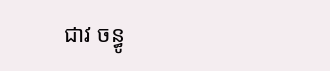ជាវ ចន្ធូ